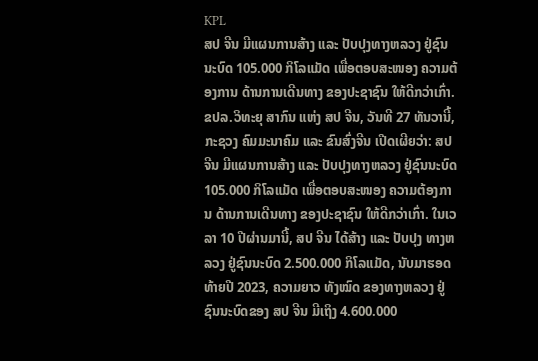KPL
ສປ ຈີນ ມີແຜນການສ້າງ ແລະ ປັບປຸງທາງຫລວງ ຢູ່ຊົນນະບົດ 105.000 ກິໂລແມັດ ເພື່ອຕອບສະໜອງ ຄວາມຕ້ອງການ ດ້ານການເດີນທາງ ຂອງປະຊາຊົນ ໃຫ້ດີກວ່າເກົ່າ.
ຂປລ.ວິທະຍຸ ສາກົນ ແຫ່ງ ສປ ຈີນ, ວັນທີ 27 ທັນວານີ້, ກະຊວງ ຄົມມະນາຄົມ ແລະ ຂົນສົ່ງຈີນ ເປີດເຜີຍວ່າ: ສປ ຈີນ ມີແຜນການສ້າງ ແລະ ປັບປຸງທາງຫລວງ ຢູ່ຊົນນະບົດ 105.000 ກິໂລແມັດ ເພື່ອຕອບສະໜອງ ຄວາມຕ້ອງການ ດ້ານການເດີນທາງ ຂອງປະຊາຊົນ ໃຫ້ດີກວ່າເກົ່າ. ໃນເວລາ 10 ປີຜ່ານມານີ້, ສປ ຈີນ ໄດ້ສ້າງ ແລະ ປັບປຸງ ທາງຫລວງ ຢູ່ຊົນນະບົດ 2.500.000 ກິໂລແມັດ, ນັບມາຮອດ ທ້າຍປີ 2023, ຄວາມຍາວ ທັງໝົດ ຂອງທາງຫລວງ ຢູ່ຊົນນະບົດຂອງ ສປ ຈີນ ມີເຖິງ 4.600.000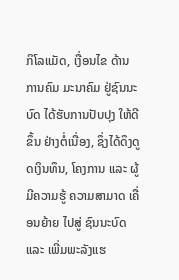ກິໂລແມັດ, ເງື່ອນໄຂ ດ້ານການຄົມ ມະນາຄົມ ຢູ່ຊົນນະບົດ ໄດ້ຮັບການປັບປຸງ ໃຫ້ດີຂຶ້ນ ຢ່າງຕໍ່ເນື່ອງ, ຊຶ່ງໄດ້ດຶງດູດເງິນທຶນ, ໂຄງການ ແລະ ຜູ້ມີຄວາມຮູ້ ຄວາມສາມາດ ເຄື່ອນຍ້າຍ ໄປສູ່ ຊົນນະບົດ ແລະ ເພີ່ມພະລັງແຮ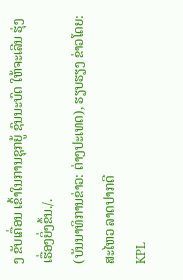ງ ຂັບເຄື່ອນ ເຂົ້າໃນການຊຸກຍູ້ ຊົນນະບົດ ໃຫ້ຈະເລີນ ຮຸ່ງເຮື່ອງຍິ່ງຂຶ້ນ./.
(ບັນນາທິການຂ່າວ: ຕ່າງປະເທດ), ຮຽບຮຽງ ຂ່າວໂດຍ: ສະໄຫວ ລາດປາກດີ
KPL